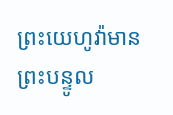ព្រះយេហូវ៉ាមានព្រះបន្ទូល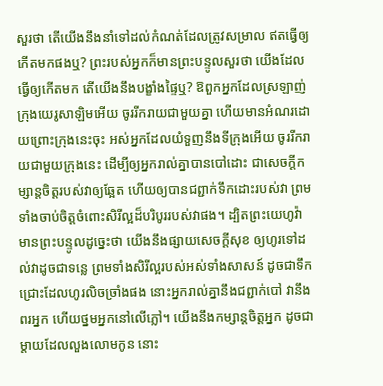សួរថា តើយើងនឹងនាំទៅដល់កំណត់ដែលត្រូវសម្រាល ឥតធ្វើឲ្យកើតមកផងឬ? ព្រះរបស់អ្នកក៏មានព្រះបន្ទូលសួរថា យើងដែលធ្វើឲ្យកើតមក តើយើងនឹងបង្ខាំងផ្ទៃឬ? ឱពួកអ្នកដែលស្រឡាញ់ក្រុងយេរូសាឡិមអើយ ចូររីករាយជាមួយគ្នា ហើយមានអំណរដោយព្រោះក្រុងនេះចុះ អស់អ្នកដែលយំទួញនឹងទីក្រុងអើយ ចូររីករាយជាមួយក្រុងនេះ ដើម្បីឲ្យអ្នករាល់គ្នាបានបៅដោះ ជាសេចក្ដីកម្សាន្តចិត្តរបស់វាឲ្យឆ្អែត ហើយឲ្យបានជព្ជាក់ទឹកដោះរបស់វា ព្រមទាំងចាប់ចិត្តចំពោះសិរីល្អដ៏បរិបូររបស់វាផង។ ដ្បិតព្រះយេហូវ៉ាមានព្រះបន្ទូលដូចេ្នះថា យើងនឹងផ្សាយសេចក្ដីសុខ ឲ្យហូរទៅដល់វាដូចជាទន្លេ ព្រមទាំងសិរីល្អរបស់អស់ទាំងសាសន៍ ដូចជាទឹកជ្រោះដែលហូរលិចច្រាំងផង នោះអ្នករាល់គ្នានឹងជព្ជាក់បៅ វានឹងពរអ្នក ហើយថ្នមអ្នកនៅលើភ្លៅ។ យើងនឹងកម្សាន្តចិត្តអ្នក ដូចជាម្តាយដែលលួងលោមកូន នោះ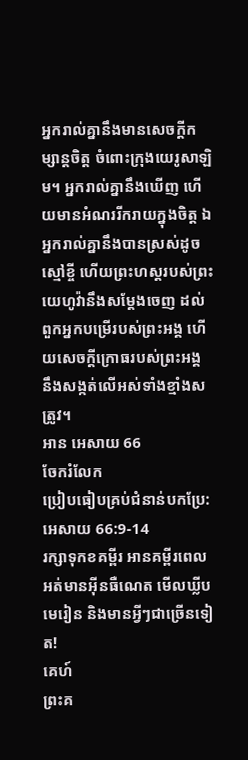អ្នករាល់គ្នានឹងមានសេចក្ដីកម្សាន្តចិត្ត ចំពោះក្រុងយេរូសាឡិម។ អ្នករាល់គ្នានឹងឃើញ ហើយមានអំណររីករាយក្នុងចិត្ត ឯអ្នករាល់គ្នានឹងបានស្រស់ដូចស្មៅខ្ចី ហើយព្រះហស្តរបស់ព្រះយេហូវ៉ានឹងសម្ដែងចេញ ដល់ពួកអ្នកបម្រើរបស់ព្រះអង្គ ហើយសេចក្ដីក្រោធរបស់ព្រះអង្គ នឹងសង្កត់លើអស់ទាំងខ្មាំងសត្រូវ។
អាន អេសាយ 66
ចែករំលែក
ប្រៀបធៀបគ្រប់ជំនាន់បកប្រែ: អេសាយ 66:9-14
រក្សាទុកខគម្ពីរ អានគម្ពីរពេលអត់មានអ៊ីនធឺណេត មើលឃ្លីបមេរៀន និងមានអ្វីៗជាច្រើនទៀត!
គេហ៍
ព្រះគ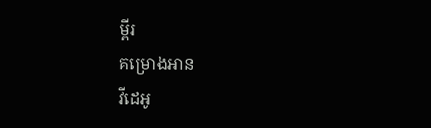ម្ពីរ
គម្រោងអាន
វីដេអូ